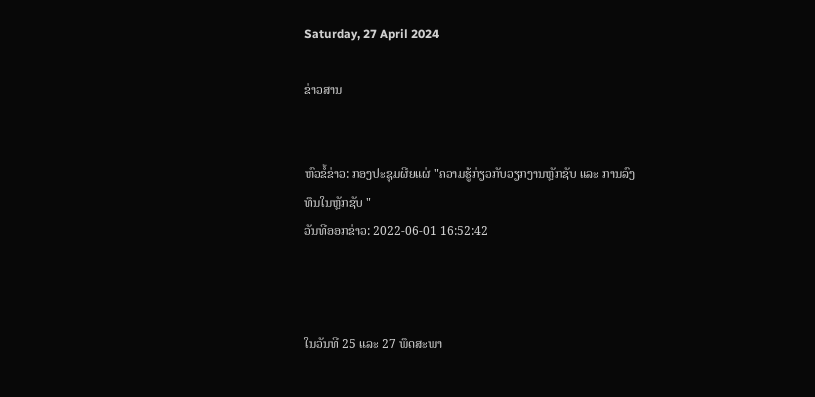Saturday, 27 April 2024

ຂ່າວສານ


ຫົວຂໍ້ຂ່າວ: ກອງປະຊຸມຜີຍແຜ່ "ຄວາມຮູ້ກ່ຽວກັບວຽກງານຫຼັກຊັບ ແລະ ການລົງທຶນໃນຫຼັກຊັບ "
ວັນທີອອກຂ່າວ: 2022-06-01 16:52:42



ໃນວັນທີ 25 ແລະ 27 ພຶດສະພາ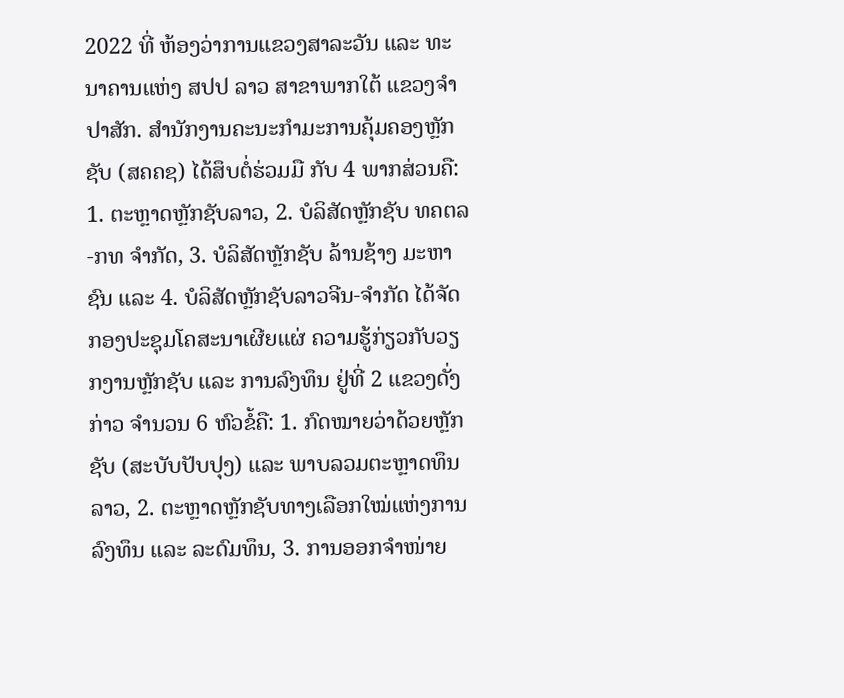2022 ທີ່ ຫ້ອງວ່າການແຂວງສາລະວັນ ແລະ ທະນາຄານແຫ່ງ ສປປ ລາວ ສາຂາພາກໃຕ້ ແຂວງຈຳປາສັກ. ສຳນັກງານຄະນະກຳມະການຄຸ້ມຄອງຫຼັກຊັບ (ສຄຄຊ) ໄດ້ສຶບຕໍ່ຮ່ວມມື ກັບ 4 ພາກສ່ວນຄື: 1. ຕະຫຼາດຫຼັກຊັບລາວ, 2. ບໍລິສັດຫຼັກຊັບ ທຄຕລ-ກທ ຈຳກັດ, 3. ບໍລິສັດຫຼັກຊັບ ລ້ານຊ້າງ ມະຫາຊົນ ແລະ 4. ບໍລິສັດຫຼັກຊັບລາວຈີນ-ຈຳກັດ ໄດ້ຈັດກອງປະຊຸມໂຄສະນາເຜີຍແຜ່ ຄວາມຮູ້ກ່ຽວກັບວຽກງານຫຼັກຊັບ ແລະ ການລົງທຶນ ຢູ່ທີ່ 2 ແຂວງດັ່ງກ່າວ ຈຳນວນ 6 ຫົວຂໍ້ຄື: 1. ກົດໝາຍວ່າດ້ວຍຫຼັກຊັບ (ສະບັບປັບປຸງ) ແລະ ພາບລວມຕະຫຼາດທຶນລາວ, 2. ຕະຫຼາດຫຼັກຊັບທາງເລືອກໃໝ່ແຫ່ງການລົງທຶນ ແລະ ລະດົມທຶນ, 3. ການອອກຈຳໜ່າຍ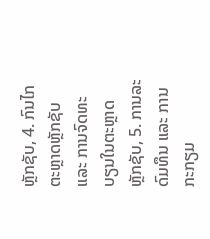ຫຼັກຊັບ, 4. ກົນໄກຕະຫຼາດຫຼັກຊັບ ແລະ ການຈົດທະບຽນໃນຕະຫຼາດຫຼັກຊັບ, 5. ການລະດົມທຶນ ແລະ ການກະກຽມ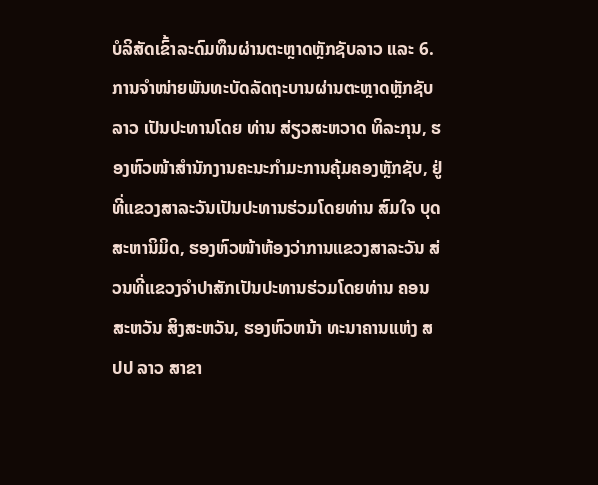ບໍລິສັດເຂົ້າລະດົມທຶນຜ່ານຕະຫຼາດຫຼັກຊັບລາວ ແລະ 6. ການຈຳໜ່າຍພັນທະບັດລັດຖະບານຜ່ານຕະຫຼາດຫຼັກຊັບລາວ ເປັນປະທານໂດຍ ທ່ານ ສ່ຽວສະຫວາດ ທິລະກຸນ, ຮອງຫົວໜ້າສຳນັກງານຄະນະກຳມະການຄຸ້ມຄອງຫຼັກຊັບ, ຢູ່ທີ່ແຂວງສາລະວັນເປັນປະທານຮ່ວມໂດຍທ່ານ ສົມໃຈ ບຸດສະຫານິມິດ, ຮອງຫົວໜ້າຫ້ອງວ່າການແຂວງສາລະວັນ ສ່ວນທີ່ແຂວງຈຳປາສັກເປັນປະທານຮ່ວມໂດຍທ່ານ ຄອນສະຫວັນ ສິງສະຫວັນ, ຮອງຫົວຫນ້າ ທະນາຄານແຫ່ງ ສປປ ລາວ ສາຂາ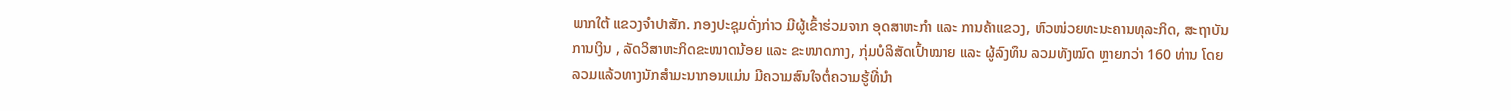ພາກໃຕ້ ແຂວງຈໍາປາສັກ. ກອງປະຊຸມດັ່ງກ່າວ ມີຜູ້ເຂົ້າຮ່ວມຈາກ ອຸດສາຫະກຳ ແລະ ການຄ້າແຂວງ, ຫົວໜ່ວຍທະນະຄານທຸລະກິດ, ສະຖາບັນການເງິນ , ລັດວິສາຫະກິດຂະໜາດນ້ອຍ ແລະ ຂະໜາດກາງ, ກຸ່ມບໍລິສັດເປົ້າໝາຍ ແລະ ຜູ້ລົງທຶນ ລວມທັງໝົດ ຫຼາຍກວ່າ 160 ທ່ານ ໂດຍລວມແລ້ວທາງນັກສຳມະນາກອນແມ່ນ ມີຄວາມສົນໃຈຕໍ່ຄວາມຮູ້ທີ່ນຳ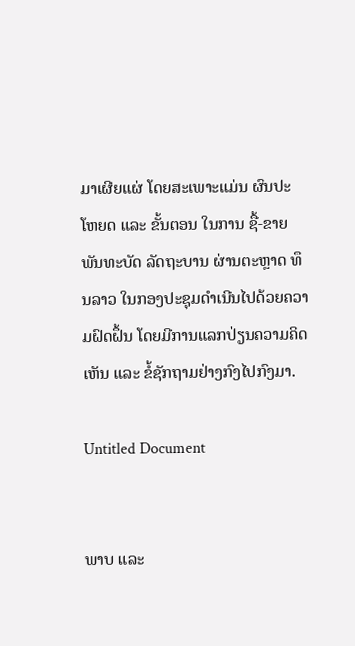ມາເຜີຍແຜ່ ໂດຍສະເພາະແມ່ນ ຜົນປະໂຫຍດ ແລະ ຂັ້ນຕອນ ໃນການ ຊື້-ຂາຍ ພັນທະບັດ ລັດຖະບານ ຜ່ານຕະຫຼາດ ທຶນລາວ ໃນກອງປະຊຸມດຳເນີນໄປດ້ວຍຄວາມຝົດຝຶ້ນ ໂດຍມີການແລກປ່ຽນຄວາມຄິດເຫັນ ແລະ ຂໍ້ຊັກຖາມຢ່າງກົງໄປກົງມາ.

Untitled Document


ພາບ ແລະ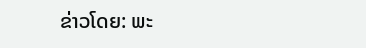ຂ່າວໂດຍ: ພະ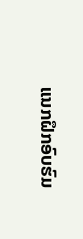ແນກຝຶກອົບຮົມ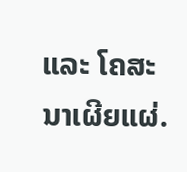ແລະ ໂຄສະນາເຜີຍແຜ່.